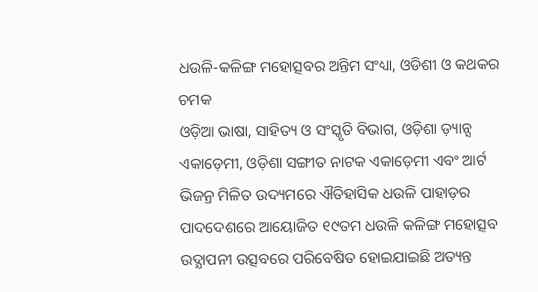ଧଉଳି-କଳିଙ୍ଗ ମହୋତ୍ସବର ଅନ୍ତିମ ସଂଧ୍ୟା, ଓଡିଶୀ ଓ କଥକର ଚମକ
ଓଡ଼ିଆ ଭାଷା, ସାହିତ୍ୟ ଓ ସଂସ୍କୃତି ବିଭାଗ, ଓଡ଼ିଶା ଡ଼୍ୟାନ୍ସ ଏକାଡ଼େମୀ, ଓଡ଼ିଶା ସଙ୍ଗୀତ ନାଟକ ଏକାଡ଼େମୀ ଏବଂ ଆର୍ଟ ଭିଜନ୍ର ମିଳିତ ଉଦ୍ୟମରେ ଐତିହାସିକ ଧଉଳି ପାହାଡ଼ର ପାଦଦେଶରେ ଆୟୋଜିତ ୧୯ତମ ଧଉଳି କଳିଙ୍ଗ ମହୋତ୍ସବ ଉଦ୍ଯାପନୀ ଉତ୍ସବରେ ପରିବେଷିତ ହୋଇଯାଇଛି ଅତ୍ୟନ୍ତ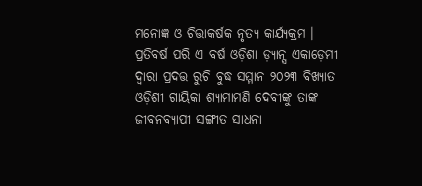ମନୋଜ୍ଞ ଓ ଚିତ୍ତାକର୍ଷକ ନୃତ୍ୟ କାର୍ଯ୍ୟକ୍ରମ ।
ପ୍ରତିବର୍ଷ ପରି ଏ ବର୍ଷ ଓଡ଼ିଶା ଡ଼୍ୟାନ୍ସ ଏକାଡ଼େମୀ ଦ୍ୱାରା ପ୍ରଦତ୍ତ ରୁଚି ବୁଦ୍ଧ ସମ୍ମାନ ୨୦୨୩ ବିଖ୍ୟାତ ଓଡ଼ିଶୀ ଗାୟିକା ଶ୍ୟାମାମଣି ଦେବୀଙ୍କୁ ତାଙ୍କ ଜୀବନବ୍ୟାପୀ ସଙ୍ଗୀତ ସାଧନା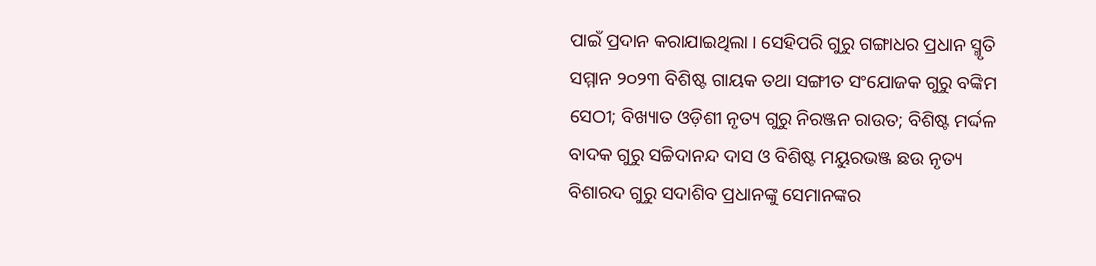ପାଇଁ ପ୍ରଦାନ କରାଯାଇଥିଲା । ସେହିପରି ଗୁରୁ ଗଙ୍ଗାଧର ପ୍ରଧାନ ସ୍ମୃତି ସମ୍ମାନ ୨୦୨୩ ବିଶିଷ୍ଟ ଗାୟକ ତଥା ସଙ୍ଗୀତ ସଂଯୋଜକ ଗୁରୁ ବଙ୍କିମ ସେଠୀ; ବିଖ୍ୟାତ ଓଡ଼ିଶୀ ନୃତ୍ୟ ଗୁରୁ ନିରଞ୍ଜନ ରାଉତ; ବିଶିଷ୍ଟ ମର୍ଦ୍ଦଳ ବାଦକ ଗୁରୁ ସଚ୍ଚିଦାନନ୍ଦ ଦାସ ଓ ବିଶିଷ୍ଟ ମୟୁରଭଞ୍ଜ ଛଉ ନୃତ୍ୟ ବିଶାରଦ ଗୁରୁ ସଦାଶିବ ପ୍ରଧାନଙ୍କୁ ସେମାନଙ୍କର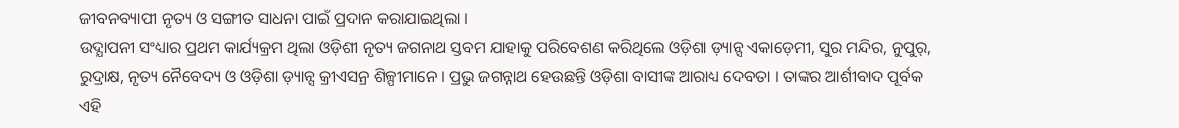ଜୀବନବ୍ୟାପୀ ନୃତ୍ୟ ଓ ସଙ୍ଗୀତ ସାଧନା ପାଇଁ ପ୍ରଦାନ କରାଯାଇଥିଲା ।
ଉଦ୍ଯାପନୀ ସଂଧ୍ୟାର ପ୍ରଥମ କାର୍ଯ୍ୟକ୍ରମ ଥିଲା ଓଡ଼ିଶୀ ନୃତ୍ୟ ଜଗନାଥ ସ୍ତବମ ଯାହାକୁ ପରିବେଶଣ କରିଥିଲେ ଓଡ଼ିଶା ଡ଼୍ୟାନ୍ସ ଏକାଡ଼େମୀ, ସୁର ମନ୍ଦିର, ନୁପୁର୍, ରୁଦ୍ରାକ୍ଷ, ନୃତ୍ୟ ନୈବେଦ୍ୟ ଓ ଓଡ଼ିଶା ଡ଼୍ୟାନ୍ସ କ୍ରୀଏସନ୍ର ଶିଳ୍ପୀମାନେ । ପ୍ରଭୁ ଜଗନ୍ନାଥ ହେଉଛନ୍ତି ଓଡ଼ିଶା ବାସୀଙ୍କ ଆରାଧ୍ୟ ଦେବତା । ତାଙ୍କର ଆର୍ଶୀବାଦ ପୂର୍ବକ ଏହି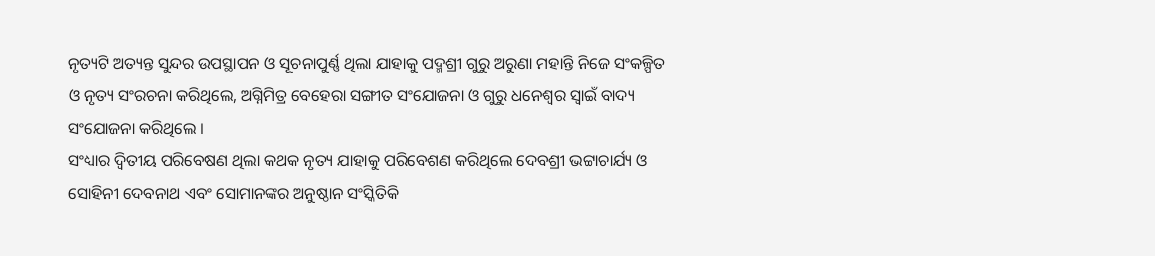ନୃତ୍ୟଟି ଅତ୍ୟନ୍ତ ସୁନ୍ଦର ଉପସ୍ଥାପନ ଓ ସୂଚନାପୁର୍ଣ୍ଣ ଥିଲା ଯାହାକୁ ପଦ୍ମଶ୍ରୀ ଗୁରୁ ଅରୁଣା ମହାନ୍ତି ନିଜେ ସଂକଳ୍ପିତ ଓ ନୃତ୍ୟ ସଂରଚନା କରିଥିଲେ, ଅଗ୍ନିମିତ୍ର ବେହେରା ସଙ୍ଗୀତ ସଂଯୋଜନା ଓ ଗୁରୁ ଧନେଶ୍ୱର ସ୍ୱାଇଁ ବାଦ୍ୟ ସଂଯୋଜନା କରିଥିଲେ ।
ସଂଧ୍ୟାର ଦ୍ୱିତୀୟ ପରିବେଷଣ ଥିଲା କଥକ ନୃତ୍ୟ ଯାହାକୁ ପରିବେଶଣ କରିଥିଲେ ଦେବଶ୍ରୀ ଭଟ୍ଟାଚାର୍ଯ୍ୟ ଓ ସୋହିନୀ ଦେବନାଥ ଏବଂ ସୋମାନଙ୍କର ଅନୁଷ୍ଠାନ ସଂସ୍କିତିକି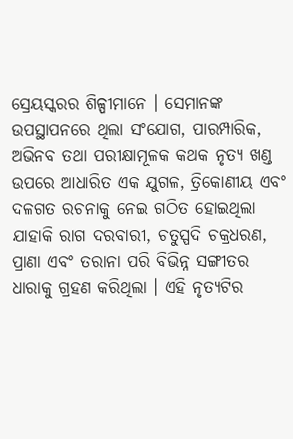ସ୍ରେୟସ୍କରର ଶିଳ୍ପୀମାନେ । ସେମାନଙ୍କ ଉପସ୍ଥାପନରେ ଥିଲା ସଂଯୋଗ, ପାରମ୍ପାରିକ, ଅଭିନବ ତଥା ପରୀକ୍ଷାମୂଳକ କଥକ ନୃତ୍ୟ ଖଣ୍ଡ ଉପରେ ଆଧାରିତ ଏକ ଯୁଗଳ, ତ୍ରିକୋଣୀୟ ଏବଂ ଦଳଗତ ରଚନାକୁ ନେଇ ଗଠିତ ହୋଇଥିଲା ଯାହାକି ରାଗ ଦରବାରୀ, ଚତୁସ୍ପଦି ଚକ୍ରଧରଣ, ପ୍ରାଣା ଏବଂ ତରାନା ପରି ବିଭିନ୍ନ ସଙ୍ଗୀତର ଧାରାକୁ ଗ୍ରହଣ କରିଥିଲା । ଏହି ନୃତ୍ୟଟିର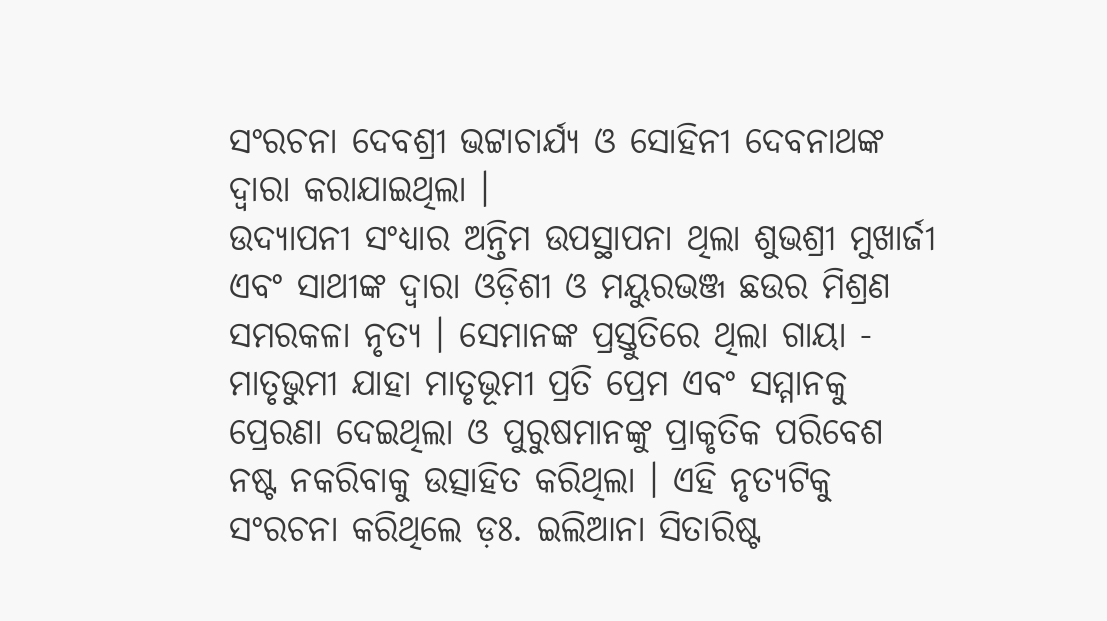ସଂରଚନା ଦେବଶ୍ରୀ ଭଟ୍ଟାଚାର୍ଯ୍ୟ ଓ ସୋହିନୀ ଦେବନାଥଙ୍କ ଦ୍ୱାରା କରାଯାଇଥିଲା ।
ଉଦ୍ଯାପନୀ ସଂଧ୍ୟାର ଅନ୍ତିମ ଉପସ୍ଥାପନା ଥିଲା ଶୁଭଶ୍ରୀ ମୁଖାର୍ଜୀ ଏବଂ ସାଥୀଙ୍କ ଦ୍ୱାରା ଓଡ଼ିଶୀ ଓ ମୟୁରଭଞ୍ଜ ଛଉର ମିଶ୍ରଣ ସମରକଳା ନୃତ୍ୟ । ସେମାନଙ୍କ ପ୍ରସ୍ତୁତିରେ ଥିଲା ଗାୟା - ମାତୃଭୁମୀ ଯାହା ମାତୃଭୂମୀ ପ୍ରତି ପ୍ରେମ ଏବଂ ସମ୍ମାନକୁ ପ୍ରେରଣା ଦେଇଥିଲା ଓ ପୁରୁଷମାନଙ୍କୁ ପ୍ରାକୃତିକ ପରିବେଶ ନଷ୍ଟ ନକରିବାକୁ ଉତ୍ସାହିତ କରିଥିଲା । ଏହି ନୃତ୍ୟଟିକୁ ସଂରଚନା କରିଥିଲେ ଡ଼ଃ. ଇଲିଆନା ସିତାରିଷ୍ଟ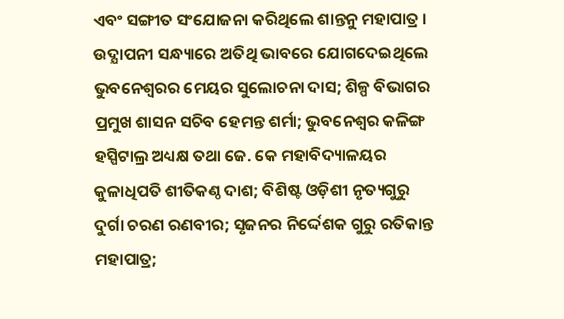ଏବଂ ସଙ୍ଗୀତ ସଂଯୋଜନା କରିଥିଲେ ଶାନ୍ତନୁ ମହାପାତ୍ର ।
ଉଦ୍ଯାପନୀ ସନ୍ଧ୍ୟାରେ ଅତିଥି ଭାବରେ ଯୋଗଦେଇଥିଲେ ଭୁବନେଶ୍ୱରର ମେୟର ସୁଲୋଚନା ଦାସ; ଶିଳ୍ପ ବିଭାଗର ପ୍ରମୁଖ ଶାସନ ସଚିବ ହେମନ୍ତ ଶର୍ମା; ଭୁବନେଶ୍ୱର କଳିଙ୍ଗ ହସ୍ପିଟାଲ୍ର ଅଧ୍ୟକ୍ଷ ତଥା ଜେ. କେ ମହାବିଦ୍ୟାଳୟର କୁଳାଧିପତି ଶୀତିକଣ୍ଠ ଦାଶ; ବିଶିଷ୍ଟ ଓଡ଼ିଶୀ ନୃତ୍ୟଗୁରୁ ଦୁର୍ଗା ଚରଣ ରଣବୀର; ସୃଜନର ନିର୍ଦ୍ଦେଶକ ଗୁରୁ ରତିକାନ୍ତ ମହାପାତ୍ର;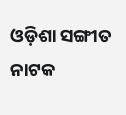ଓଡ଼ିଶା ସଙ୍ଗୀତ ନାଟକ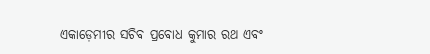ଏକାଡ଼େମୀର ସଚିବ ପ୍ରବୋଧ କୁମାର ରଥ ଏବଂ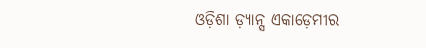ଓଡ଼ିଶା ଡ଼୍ୟାନ୍ସ ଏକାଡ଼େମୀର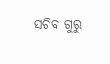ସଚିବ ଗୁରୁ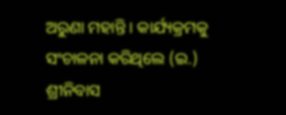ଅରୁଣା ମହାନ୍ତି । କାର୍ଯ୍ୟକ୍ରମକୁ ସଂଚାଳନା କରିଥିଲେ (ଇ.) ଶ୍ରୀନିବାସ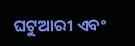ଘଟୁଆରୀ ଏବଂ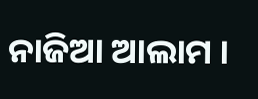ନାଜିଆ ଆଲାମ ।